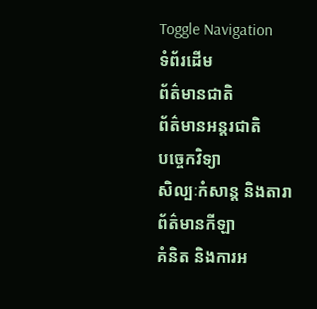Toggle Navigation
ទំព័រដើម
ព័ត៌មានជាតិ
ព័ត៌មានអន្តរជាតិ
បច្ចេកវិទ្យា
សិល្បៈកំសាន្ត និងតារា
ព័ត៌មានកីឡា
គំនិត និងការអ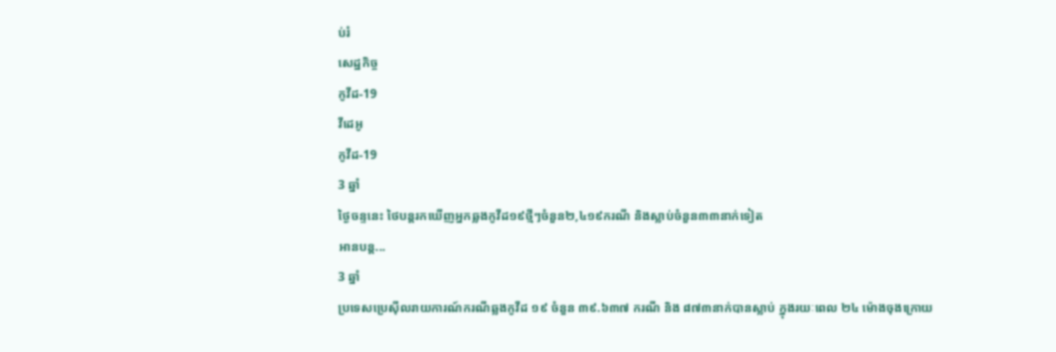ប់រំ
សេដ្ឋកិច្ច
កូវីដ-19
វីដេអូ
កូវីដ-19
3 ឆ្នាំ
ថ្ងៃចន្ទនេះ ថៃបន្តរកឃើញអ្នកឆ្លងកូវីដ១៩ថ្មីៗចំនួន២,៤១៩ករណី និងស្លាប់ចំនួន៣៣នាក់ទៀត
អានបន្ត...
3 ឆ្នាំ
ប្រទេសប្រេស៊ីលរាយការណ៍ករណីឆ្លងកូវីដ ១៩ ចំនួន ៣៩.៦៣៧ ករណី និង ៨៧៣នាក់បានស្លាប់ ក្នុងរយៈពេល ២៤ ម៉ោងចុងក្រោយ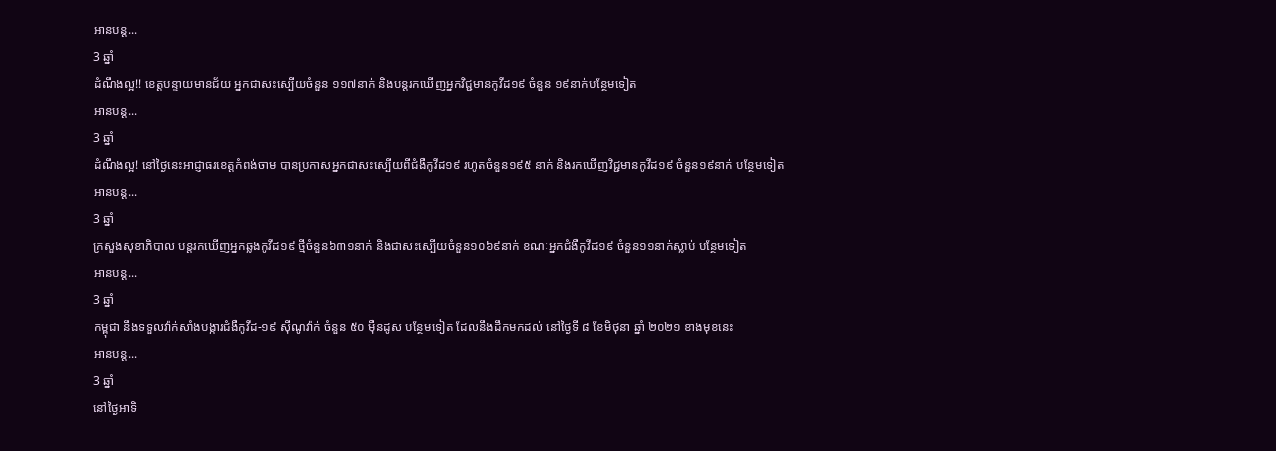អានបន្ត...
3 ឆ្នាំ
ដំណឹងល្អ!! ខេត្តបន្ទាយមានជ័យ អ្នកជាសះស្បើយចំនួន ១១៧នាក់ និងបន្តរកឃើញអ្នកវិជ្ជមានកូវីដ១៩ ចំនួន ១៩នាក់បន្ថែមទៀត
អានបន្ត...
3 ឆ្នាំ
ដំណឹងល្អ! នៅថ្ងៃនេះអាជ្ញាធរខេត្តកំពង់ចាម បានប្រកាសអ្នកជាសះស្បើយពីជំងឺកូវីដ១៩ រហូតចំនួន១៩៥ នាក់ និងរកឃើញវិជ្ជមានកូវីដ១៩ ចំនួន១៩នាក់ បន្ថែមទៀត
អានបន្ត...
3 ឆ្នាំ
ក្រសួងសុខាភិបាល បន្តរកឃើញអ្នកឆ្លងកូវីដ១៩ ថ្មីចំនួន៦៣១នាក់ និងជាសះស្បើយចំនួន១០៦៩នាក់ ខណៈអ្នកជំងឺកូវីដ១៩ ចំនួន១១នាក់ស្លាប់ បន្ថែមទៀត
អានបន្ត...
3 ឆ្នាំ
កម្ពុជា នឹងទទួលវ៉ាក់សាំងបង្ការជំងឺកូវីដ-១៩ ស៊ីណូវ៉ាក់ ចំនួន ៥០ មុឺនដូស បន្ថែមទៀត ដែលនឹងដឹកមកដល់ នៅថ្ងៃទី ៨ ខែមិថុនា ឆ្នាំ ២០២១ ខាងមុខនេះ
អានបន្ត...
3 ឆ្នាំ
នៅថ្ងៃអាទិ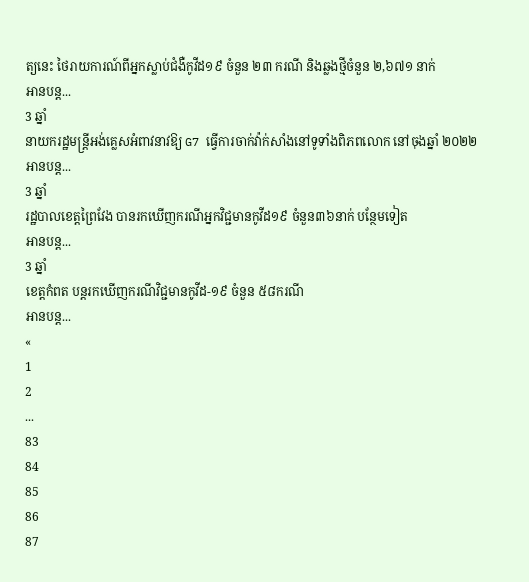ត្យនេះ ថៃរាយការណ៍ពីអ្នកស្លាប់ជំងឺកូវីដ១៩ ចំនួន ២៣ ករណី និងឆ្លងថ្មីចំនួន ២,៦៧១ នាក់
អានបន្ត...
3 ឆ្នាំ
នាយករដ្ឋមន្រ្តីអង់គ្លេសអំពាវនាវឱ្យ G7 ធ្វើការចាក់វ៉ាក់សាំងនៅទូទាំងពិភពលោក នៅចុងឆ្នាំ ២០២២
អានបន្ត...
3 ឆ្នាំ
រដ្ឋបាលខេត្តព្រៃវែង បានរកឃើញករណីអ្នកវិជ្ជមានកូវីដ១៩ ចំនួន៣៦នាក់ បន្ថែមទៀត
អានបន្ត...
3 ឆ្នាំ
ខេត្តកំពត បន្តរកឃើញករណីវិជ្ជមានកូវីដ-១៩ ចំនួន ៥៨ករណី
អានបន្ត...
«
1
2
...
83
84
85
86
87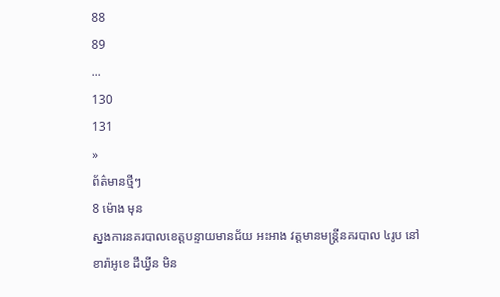88
89
...
130
131
»
ព័ត៌មានថ្មីៗ
8 ម៉ោង មុន
ស្នងការនគរបាលខេត្តបន្ទាយមានជ័យ អះអាង វត្តមានមន្រ្តីនគរបាល ៤រូប នៅខារ៉ាអូខេ ដឹឃ្វីន មិន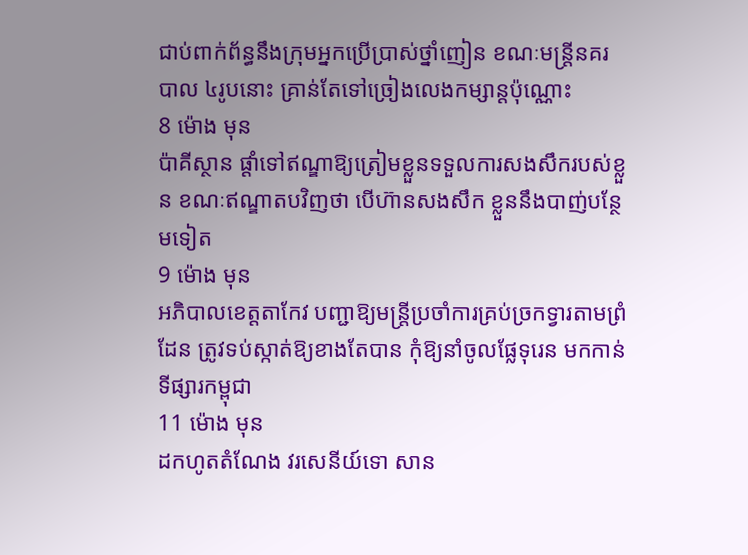ជាប់ពាក់ព័ន្ធនឹងក្រុមអ្នកប្រើប្រាស់ថ្នាំញៀន ខណៈមន្រ្តីនគរបាល ៤រូបនោះ គ្រាន់តែទៅច្រៀងលេងកម្សាន្តប៉ុណ្ណោះ
8 ម៉ោង មុន
ប៉ាគីស្ថាន ផ្តាំទៅឥណ្ឌាឱ្យត្រៀមខ្លួនទទួលការសងសឹករបស់ខ្លួន ខណៈឥណ្ឌាតបវិញថា បើហ៊ានសងសឹក ខ្លួននឹងបាញ់បន្ថែមទៀត
9 ម៉ោង មុន
អភិបាលខេត្តតាកែវ បញ្ជាឱ្យមន្រ្តីប្រចាំការគ្រប់ច្រកទ្វារតាមព្រំដែន ត្រូវទប់ស្កាត់ឱ្យខាងតែបាន កុំឱ្យនាំចូលផ្លែទុរេន មកកាន់ទីផ្សារកម្ពុជា
11 ម៉ោង មុន
ដកហូតតំណែង វរសេនីយ៍ទោ សាន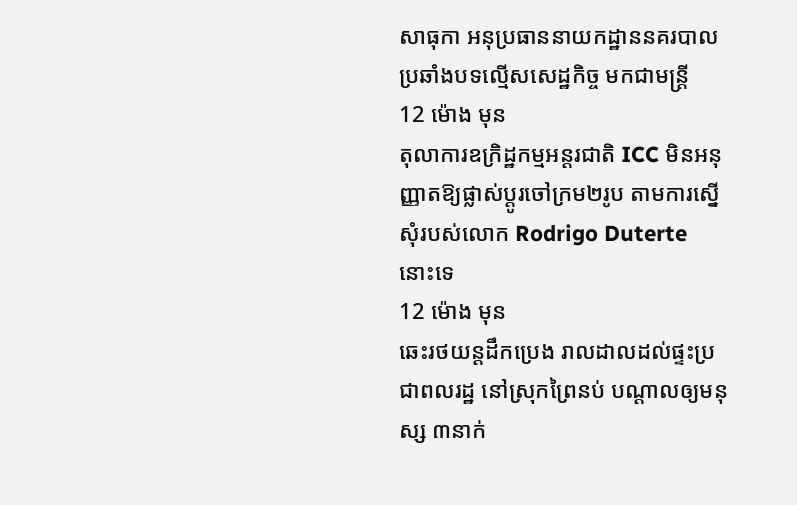សាធុកា អនុប្រធាននាយកដ្ឋាននគរបាលប្រឆាំងបទល្មើសសេដ្ឋកិច្ច មកជាមន្ដ្រី
12 ម៉ោង មុន
តុលាការឧក្រិដ្ឋកម្មអន្តរជាតិ ICC មិនអនុញ្ញាតឱ្យផ្លាស់ប្តូរចៅក្រម២រូប តាមការស្នើសុំរបស់លោក Rodrigo Duterte នោះទេ
12 ម៉ោង មុន
ឆេះរថយន្ដដឹកប្រេង រាលដាលដល់ផ្ទះប្រជាពលរដ្ឋ នៅស្រុកព្រៃនប់ បណ្ដាលឲ្យមនុស្ស ៣នាក់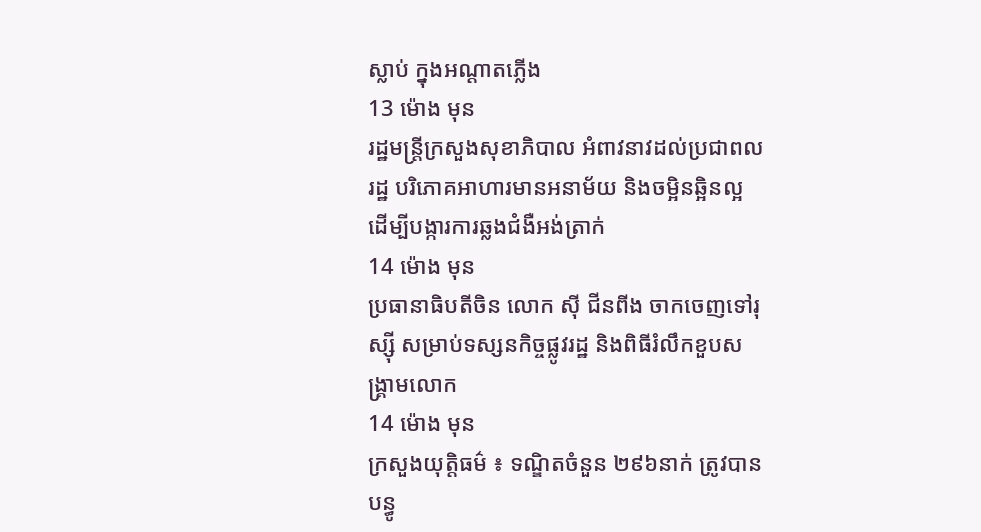ស្លាប់ ក្នុងអណ្ដាតភ្លើង
13 ម៉ោង មុន
រដ្ឋមន្ដ្រីក្រសួងសុខាភិបាល អំពាវនាវដល់ប្រជាពលរដ្ឋ បរិភោគអាហារមានអនាម័យ និងចម្អិនឆ្អិនល្អ ដើម្បីបង្ការការឆ្លងជំងឺអង់ត្រាក់
14 ម៉ោង មុន
ប្រធានាធិបតីចិន លោក ស៊ី ជីនពីង ចាកចេញទៅរុស្ស៊ី សម្រាប់ទស្សនកិច្ចផ្លូវរដ្ឋ និងពិធីរំលឹកខួបសង្គ្រាមលោក
14 ម៉ោង មុន
ក្រសួងយុត្តិធម៌ ៖ ទណ្ឌិតចំនួន ២៩៦នាក់ ត្រូវបានបន្ធូ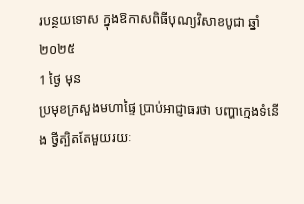របន្ថយទោស ក្នុងឱកាសពិធីបុណ្យវិសាខបូជា ឆ្នាំ២០២៥
1 ថ្ងៃ មុន
ប្រមុខក្រសួងមហាផ្ទៃ ប្រាប់អាជ្ញាធរថា បញ្ហាក្មេងទំនើង ថ្វីត្បិតតែមួយរយៈ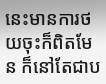នេះមានការថយចុះក៏ពិតមែន ក៏នៅតែជាប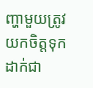ញ្ហាមួយត្រូវយកចិត្តទុកដាក់ជា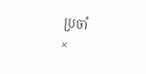ប្រចាំ
×